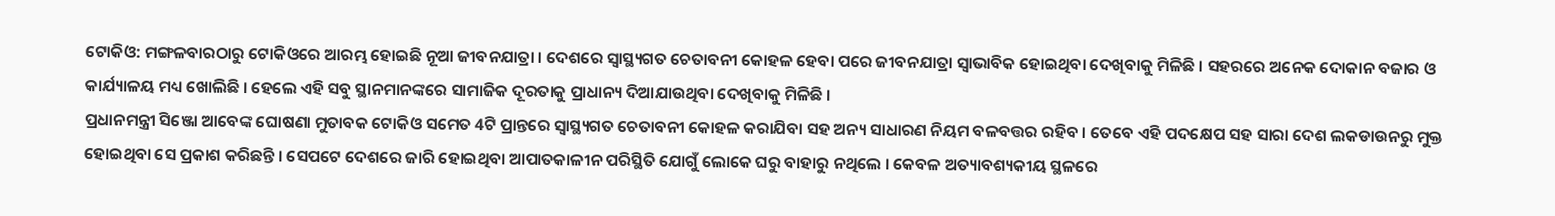ଟୋକିଓ: ମଙ୍ଗଳବାରଠାରୁ ଟୋକିଓରେ ଆରମ୍ଭ ହୋଇଛି ନୂଆ ଜୀବନଯାତ୍ରା । ଦେଶରେ ସ୍ବାସ୍ଥ୍ୟଗତ ଚେତାବନୀ କୋହଳ ହେବା ପରେ ଜୀବନଯାତ୍ରା ସ୍ବାଭାବିକ ହୋଇଥିବା ଦେଖିବାକୁ ମିଳିଛି । ସହରରେ ଅନେକ ଦୋକାନ ବଜାର ଓ କାର୍ଯ୍ୟାଳୟ ମଧ୍ୟ ଖୋଲିଛି । ହେଲେ ଏହି ସବୁ ସ୍ଥାନମାନଙ୍କରେ ସାମାଜିକ ଦୂରତାକୁ ପ୍ରାଧାନ୍ୟ ଦିଆଯାଉଥିବା ଦେଖିବାକୁ ମିଳିଛି ।
ପ୍ରଧାନମନ୍ତ୍ରୀ ସିଞ୍ଜୋ ଆବେଙ୍କ ଘୋଷଣା ମୁତାବକ ଟୋକିଓ ସମେତ 4ଟି ପ୍ରାନ୍ତରେ ସ୍ବାସ୍ଥ୍ୟଗତ ଚେତାବନୀ କୋହଳ କରାଯିବା ସହ ଅନ୍ୟ ସାଧାରଣ ନିୟମ ବଳବତ୍ତର ରହିବ । ତେବେ ଏହି ପଦକ୍ଷେପ ସହ ସାରା ଦେଶ ଲକଡାଉନରୁ ମୁକ୍ତ ହୋଇଥିବା ସେ ପ୍ରକାଶ କରିଛନ୍ତି । ସେପଟେ ଦେଶରେ ଜାରି ହୋଇଥିବା ଆପାତକାଳୀନ ପରିସ୍ଥିତି ଯୋଗୁଁ ଲୋକେ ଘରୁ ବାହାରୁ ନଥିଲେ । କେବଳ ଅତ୍ୟାବଶ୍ୟକୀୟ ସ୍ଥଳରେ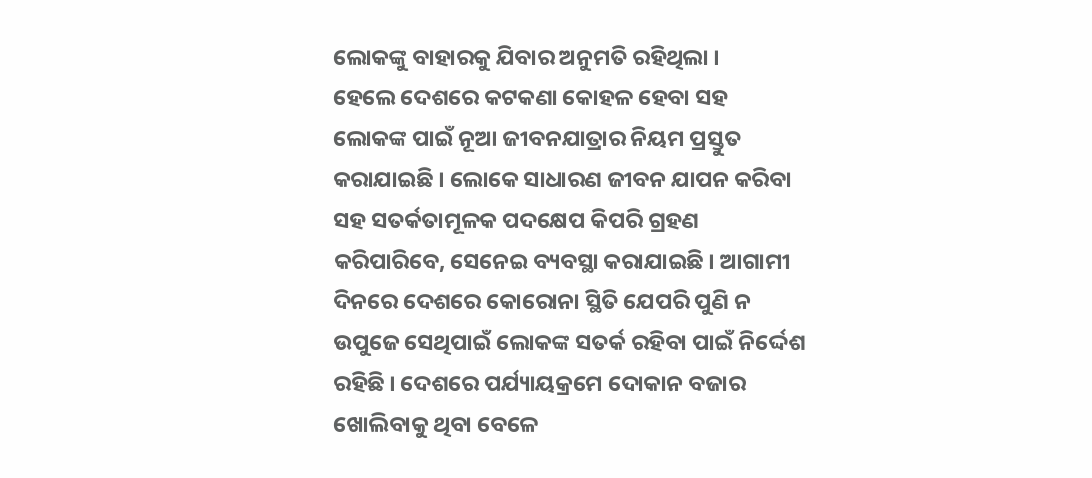ଲୋକଙ୍କୁ ବାହାରକୁ ଯିବାର ଅନୁମତି ରହିଥିଲା ।
ହେଲେ ଦେଶରେ କଟକଣା କୋହଳ ହେବା ସହ ଲୋକଙ୍କ ପାଇଁ ନୂଆ ଜୀବନଯାତ୍ରାର ନିୟମ ପ୍ରସ୍ତୁତ କରାଯାଇଛି । ଲୋକେ ସାଧାରଣ ଜୀବନ ଯାପନ କରିବା ସହ ସତର୍କତାମୂଳକ ପଦକ୍ଷେପ କିପରି ଗ୍ରହଣ କରିପାରିବେ, ସେନେଇ ବ୍ୟବସ୍ଥା କରାଯାଇଛି । ଆଗାମୀ ଦିନରେ ଦେଶରେ କୋରୋନା ସ୍ଥିତି ଯେପରି ପୁଣି ନ ଉପୁଜେ ସେଥିପାଇଁ ଲୋକଙ୍କ ସତର୍କ ରହିବା ପାଇଁ ନିର୍ଦ୍ଦେଶ ରହିଛି । ଦେଶରେ ପର୍ଯ୍ୟାୟକ୍ରମେ ଦୋକାନ ବଜାର ଖୋଲିବାକୁ ଥିବା ବେଳେ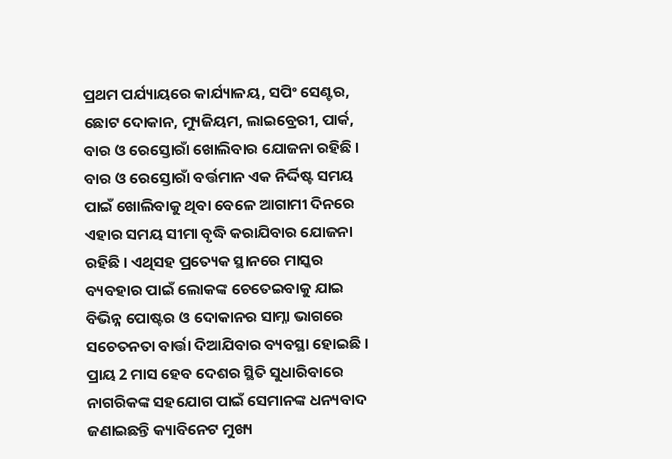ପ୍ରଥମ ପର୍ଯ୍ୟାୟରେ କାର୍ଯ୍ୟାଳୟ, ସପିଂ ସେଣ୍ଟର, ଛୋଟ ଦୋକାନ, ମ୍ୟୁଜିୟମ, ଲାଇବ୍ରେରୀ, ପାର୍କ, ବାର ଓ ରେସ୍ତୋରାଁ ଖୋଲିବାର ଯୋଜନା ରହିଛି ।
ବାର ଓ ରେସ୍ତୋରାଁ ବର୍ତ୍ତମାନ ଏକ ନିର୍ଦ୍ଦିଷ୍ଟ ସମୟ ପାଇଁ ଖୋଲିବାକୁ ଥିବା ବେଳେ ଆଗାମୀ ଦିନରେ ଏହାର ସମୟ ସୀମା ବୃଦ୍ଧି କରାଯିବାର ଯୋଜନା ରହିଛି । ଏଥିସହ ପ୍ରତ୍ୟେକ ସ୍ଥାନରେ ମାସ୍କର ବ୍ୟବହାର ପାଇଁ ଲୋକଙ୍କ ଚେତେଇବାକୁ ଯାଇ ବିଭିନ୍ନ ପୋଷ୍ଟର ଓ ଦୋକାନର ସାମ୍ନା ଭାଗରେ ସଚେତନତା ବାର୍ତ୍ତା ଦିଆଯିବାର ବ୍ୟବସ୍ଥା ହୋଇଛି । ପ୍ରାୟ 2 ମାସ ହେବ ଦେଶର ସ୍ଥିତି ସୁଧାରିବାରେ ନାଗରିକଙ୍କ ସହଯୋଗ ପାଇଁ ସେମାନଙ୍କ ଧନ୍ୟବାଦ ଜଣାଇଛନ୍ତି କ୍ୟାବିନେଟ ମୁଖ୍ୟ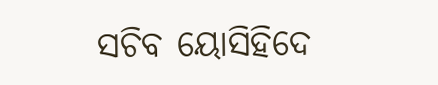ସଚିବ ୟୋସିହିଦେ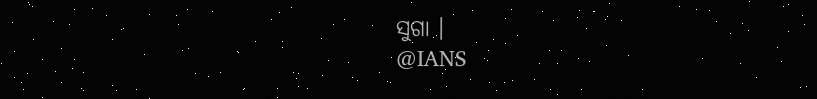ସୁଗା ।
@IANS